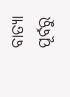ବାତ୍ୟା ପୂର୍ବରୁ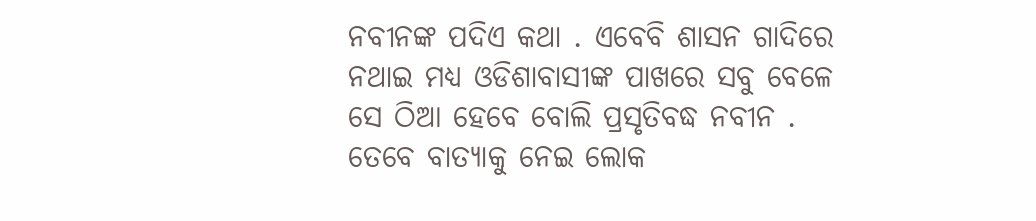ନବୀନଙ୍କ ପଦିଏ କଥା . ଏବେବି ଶାସନ ଗାଦିରେ ନଥାଇ ମଧ୍ୟ ଓଡିଶାବାସୀଙ୍କ ପାଖରେ ସବୁ ବେଳେ ସେ ଠିଆ ହେବେ ବୋଲି ପ୍ରସୃତିବଦ୍ଧ ନବୀନ . ତେବେ ବାତ୍ୟାକୁ ନେଇ ଲୋକ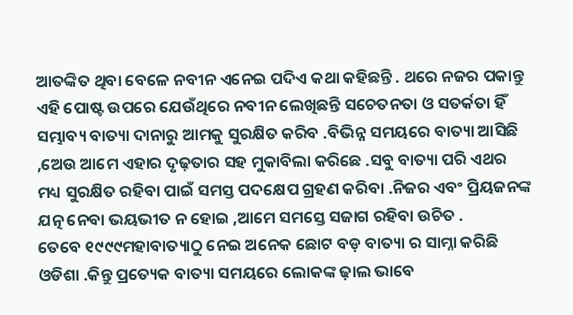ଆତଙ୍କିତ ଥିବା ବେଳେ ନବୀନ ଏନେଇ ପଦିଏ କଥା କହିଛନ୍ତି . ଥରେ ନଜର ପକାନ୍ତୁ ଏହି ପୋଷ୍ଟ ଉପରେ ଯେଉଁଥିରେ ନବୀନ ଲେଖିଛନ୍ତି ସଚେତନତା ଓ ସତର୍କତା ହିଁ ସମ୍ଭାବ୍ୟ ବାତ୍ୟା ଦାନାରୁ ଆମକୁ ସୁରକ୍ଷିତ କରିବ .ବିଭିନ୍ନ ସମୟରେ ବାତ୍ୟା ଆସିଛି ,ଅେଉ ଆମେ ଏହାର ଦୃଢ଼ତାର ସହ ମୁକାବିଲା କରିଛେ .ସବୁ ବାତ୍ୟା ପରି ଏଥର ମଧ୍ୟ ସୁରକ୍ଷିତ ରହିବା ପାଇଁ ସମସ୍ତ ପଦକ୍ଷେପ ଗ୍ରହଣ କରିବା .ନିଜର ଏବଂ ପ୍ରିୟଜନଙ୍କ ଯତ୍ନ ନେବା ଭୟଭୀତ ନ ହୋଇ ,ଆମେ ସମସ୍ତେ ସଜାଗ ରହିବା ଉଚିତ .
ତେବେ ୧୯୯୯ମହାବାତ୍ୟାଠୁ ନେଇ ଅନେକ ଛୋଟ ବଡ଼ ବାତ୍ୟା ର ସାମ୍ନା କରିଛି ଓଡିଶା .କିନ୍ତୁ ପ୍ରତ୍ୟେକ ବାତ୍ୟା ସମୟରେ ଲୋକଙ୍କ ଢ଼ାଲ ଭାବେ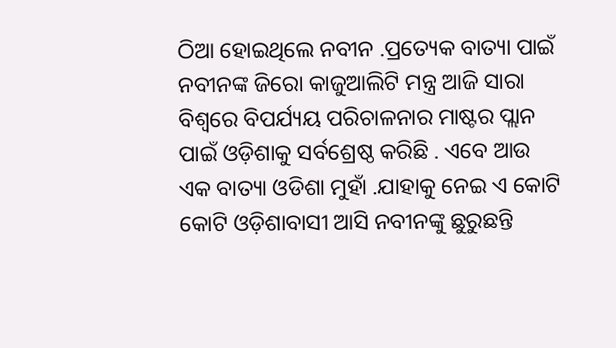ଠିଆ ହୋଇଥିଲେ ନବୀନ .ପ୍ରତ୍ୟେକ ବାତ୍ୟା ପାଇଁ ନବୀନଙ୍କ ଜିରୋ କାଜୁଆଲିଟି ମନ୍ତ୍ର ଆଜି ସାରା ବିଶ୍ୱରେ ବିପର୍ଯ୍ୟୟ ପରିଚାଳନାର ମାଷ୍ଟର ପ୍ଲାନ ପାଇଁ ଓଡ଼ିଶାକୁ ସର୍ବଶ୍ରେଷ୍ଠ କରିଛି . ଏବେ ଆଉ ଏକ ବାତ୍ୟା ଓଡିଶା ମୁହାଁ .ଯାହାକୁ ନେଇ ଏ କୋଟି କୋଟି ଓଡ଼ିଶାବାସୀ ଆସି ନବୀନଙ୍କୁ ଛୁରୁଛନ୍ତି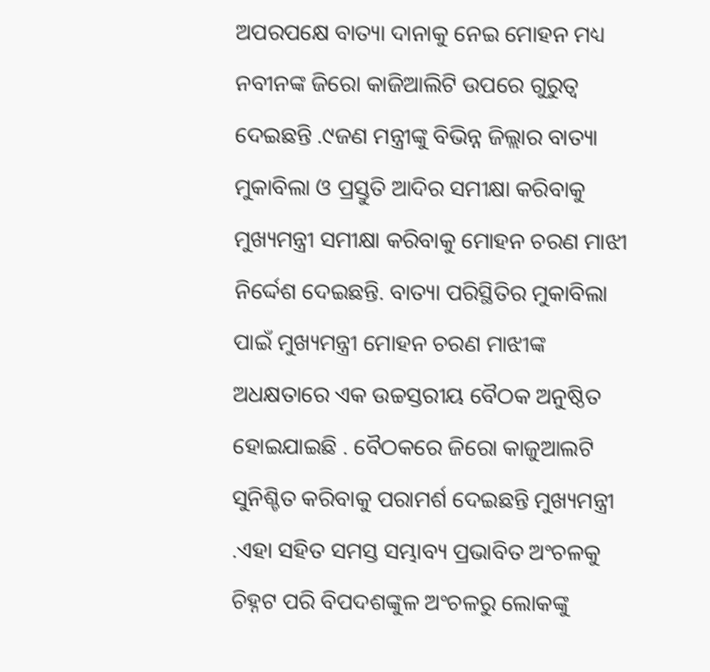ଅପରପକ୍ଷେ ବାତ୍ୟା ଦାନାକୁ ନେଇ ମୋହନ ମଧ୍ୟ ନବୀନଙ୍କ ଜିରୋ କାଜିଆଲିଟି ଉପରେ ଗୁରୁତ୍ୱ ଦେଇଛନ୍ତି .୯ଜଣ ମନ୍ତ୍ରୀଙ୍କୁ ବିଭିନ୍ନ ଜିଲ୍ଲାର ବାତ୍ୟା ମୁକାବିଲା ଓ ପ୍ରସ୍ତୁତି ଆଦିର ସମୀକ୍ଷା କରିବାକୁ ମୁଖ୍ୟମନ୍ତ୍ରୀ ସମୀକ୍ଷା କରିବାକୁ ମୋହନ ଚରଣ ମାଝୀ ନିର୍ଦ୍ଦେଶ ଦେଇଛନ୍ତି. ବାତ୍ୟା ପରିସ୍ଥିତିର ମୁକାବିଲା ପାଇଁ ମୁଖ୍ୟମନ୍ତ୍ରୀ ମୋହନ ଚରଣ ମାଝୀଙ୍କ ଅଧକ୍ଷତାରେ ଏକ ଉଚ୍ଚସ୍ତରୀୟ ବୈଠକ ଅନୁଷ୍ଠିତ ହୋଇଯାଇଛି . ବୈଠକରେ ଜିରୋ କାଜୁଆଲଟି ସୁନିଶ୍ଚିତ କରିବାକୁ ପରାମର୍ଶ ଦେଇଛନ୍ତି ମୁଖ୍ୟମନ୍ତ୍ରୀ .ଏହା ସହିତ ସମସ୍ତ ସମ୍ଭାବ୍ୟ ପ୍ରଭାବିତ ଅଂଚଳକୁ ଚିହ୍ନଟ ପରି ବିପଦଶଙ୍କୁଳ ଅଂଚଳରୁ ଲୋକଙ୍କୁ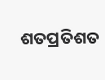ଶତପ୍ରତିଶତ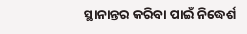ସ୍ଥାନାନ୍ତର କରିବା ପାଇଁ ନିଦ୍ଧେର୍ଶ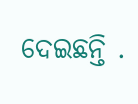ଦେଇଛନ୍ତି .